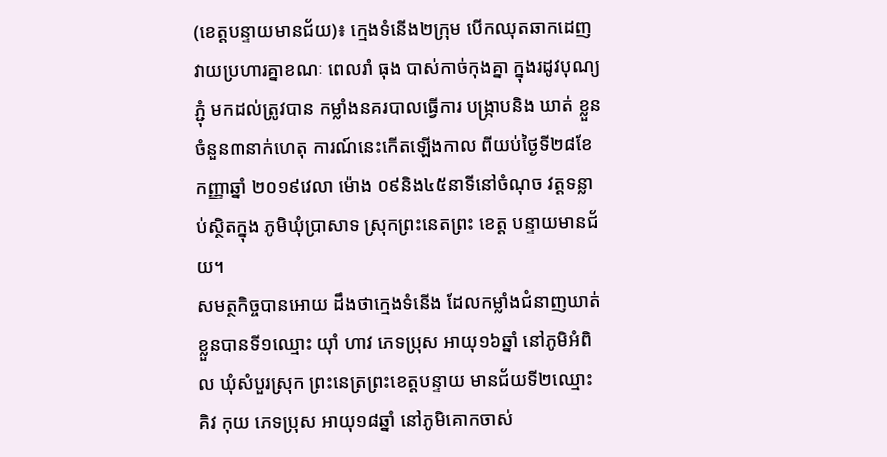(ខេត្តបន្ទាយមានជ័យ)៖ ក្មេងទំនើង២ក្រុម បើកឈុតឆាកដេញ វាយប្រហារគ្នាខណៈ ពេលរាំ ធុង បាស់កាច់កុងគ្នា ក្នុងរដូវបុណ្យភ្ជុំ មកដល់ត្រូវបាន កម្លាំងនគរបាលធ្វើការ បង្ក្រាបនិង ឃាត់ ខ្លួន ចំនួន៣នាក់ហេតុ ការណ៍នេះកើតឡើងកាល ពីយប់ថ្ងៃទី២៨ខែកញ្ញាឆ្នាំ ២០១៩វេលា ម៉ោង ០៩និង៤៥នាទីនៅចំណុច វត្តទន្លាប់ស្ថិតក្នុង ភូមិឃុំប្រាសាទ ស្រុកព្រះនេតព្រះ ខេត្ត បន្ទាយមានជ័យ។
សមត្ថកិច្ចបានអោយ ដឹងថាក្មេងទំនើង ដែលកម្លាំងជំនាញឃាត់ ខ្លួនបានទី១ឈ្មោះ យ៉ាំ ហាវ ភេទប្រុស អាយុ១៦ឆ្នាំ នៅភូមិអំពិល ឃុំសំបួរស្រុក ព្រះនេត្រព្រះខេត្តបន្ទាយ មានជ័យទី២ឈ្មោះ គិវ កុយ ភេទប្រុស អាយុ១៨ឆ្នាំ នៅភូមិគោកចាស់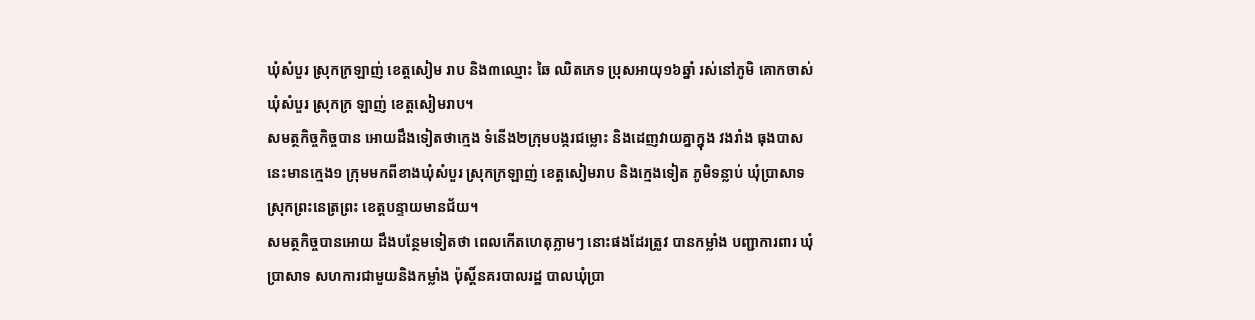ឃុំសំបួរ ស្រុកក្រឡាញ់ ខេត្តសៀម រាប និង៣ឈ្មោះ ឆៃ ឈិតភេទ ប្រុសអាយុ១៦ឆ្នាំ រស់នៅភូមិ គោកចាស់ ឃុំសំបួរ ស្រុកក្រ ឡាញ់ ខេត្តសៀមរាប។
សមត្ថកិច្ចកិច្ចបាន អោយដឹងទៀតថាក្មេង ទំនើង២ក្រុមបង្ករជម្លោះ និងដេញវាយគ្នាក្នុង វងរាំង ធុងបាសនេះមានក្មេង១ ក្រុមមកពីខាងឃុំសំបួរ ស្រុកក្រឡាញ់ ខេត្តសៀមរាប និងក្មេងទៀត ភូមិទន្លាប់ ឃុំប្រាសាទ ស្រុកព្រះនេត្រព្រះ ខេត្តបន្ទាយមានជ័យ។
សមត្ថកិច្ចបានអោយ ដឹងបន្ថែមទៀតថា ពេលកើតហេតុភ្លាមៗ នោះផងដែរត្រូវ បានកម្លាំង បញ្ជាការពារ ឃុំប្រាសាទ សហការជាមួយនិងកម្លាំង ប៉ុស្តិ៍នគរបាលរដ្ឋ បាលឃុំប្រា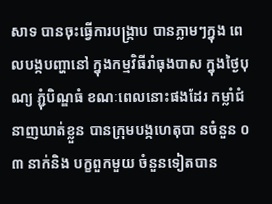សាទ បានចុះធ្វើការបង្ក្រាប បានភ្លាមៗក្នុង ពេលបង្កបញ្ហានៅ ក្នុងកម្មវិធីរាំធុងបាស ក្នុងថ្ងៃបុណ្យ ភ្ជុំបិណ្ឌធំ ខណៈពេលនោះផងដែរ កម្លាំជំនាញឃាត់ខ្លួន បានក្រុមបង្កហេតុបា នចំនួន ០ ៣ នាក់និង បក្ខពួកមួយ ចំនួនទៀតបាន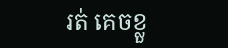រត់ គេចខ្លួ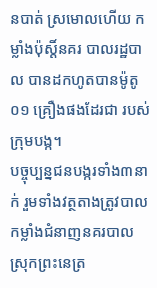នបាត់ ស្រមោលហើយ កម្លាំងប៉ុស្តិ៍នគរ បាលរដ្ឋបាល បានដកហូតបានម៉ូតូ០១ គ្រឿងផងដែរជា របស់ក្រុមបង្ក។
បច្ចុប្បន្នជនបង្ករទាំង៣នាក់ រួមទាំងវត្ថតាងត្រូវបាល កម្លាំងជំនាញនគរបាល ស្រុកព្រះនេត្រ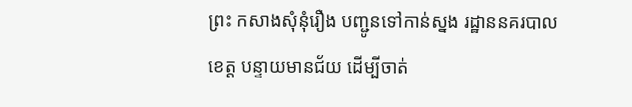ព្រះ កសាងសុំនុំរឿង បញ្ជូនទៅកាន់ស្នង រដ្ឋាននគរបាលខេត្ត បន្ទាយមានជ័យ ដើម្បីចាត់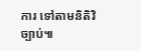ការ ទៅតាមនិតិវិច្បាប់៕